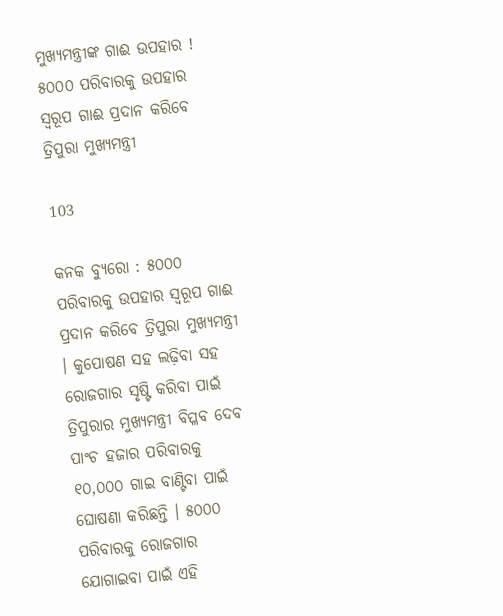ମୁଖ୍ୟମନ୍ତ୍ରୀଙ୍କ ଗାଈ ଉପହାର ! ୫୦୦୦ ପରିବାରକୁ ଉପହାର ସ୍ୱରୂପ ଗାଈ ପ୍ରଦାନ କରିବେ ତ୍ରିପୁରା ମୁଖ୍ୟମନ୍ତ୍ରୀ

103

କନକ ବ୍ୟୁରୋ : ୫୦୦୦ ପରିବାରକୁ ଉପହାର ସ୍ୱରୂପ ଗାଈ ପ୍ରଦାନ କରିବେ ତ୍ରିପୁରା ମୁଖ୍ୟମନ୍ତ୍ରୀ । କୁପୋଷଣ ସହ ଲଢ଼ିବା ସହ ରୋଜଗାର ସୃଷ୍ଟି କରିବା ପାଇଁ ତ୍ରିପୁରାର ମୁଖ୍ୟମନ୍ତ୍ରୀ ବିପ୍ଳବ ଦେବ ପାଂଚ ହଜାର ପରିବାରକୁ ୧୦,୦୦୦ ଗାଇ ବାଣ୍ଟିବା ପାଇଁ ଘୋଷଣା କରିଛନ୍ତି । ୫୦୦୦ ପରିବାରକୁ ରୋଜଗାର ଯୋଗାଇବା ପାଇଁ ଏହି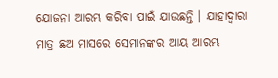ଯୋଜନା ଆରମ୍ଭ କରିବା ପାଇଁ ଯାଉଛନ୍ତି । ଯାହାଦ୍ୱାରା ମାତ୍ର ଛଅ ମାସରେ ସେମାନଙ୍କର ଆୟ ଆରମ୍ଭ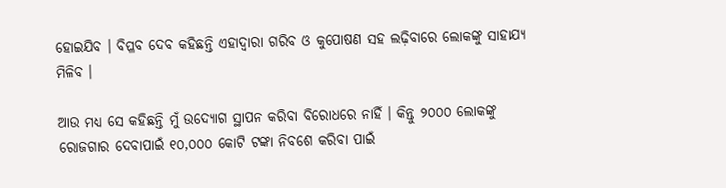ହୋଇଯିବ । ବିପ୍ଳବ ଦେବ କହିଛନ୍ତି ଏହାଦ୍ୱାରା ଗରିବ ଓ କୁପୋଷଣ ସହ ଲଢ଼ିବାରେ ଲୋକଙ୍କୁ ସାହାଯ୍ୟ ମିଳିବ ।

ଆଉ ମଧ୍ୟ ସେ କହିଛନ୍ତି ମୁଁ ଉଦ୍ୟୋଗ ସ୍ଥାପନ କରିବା ବିରୋଧରେ ନାହିଁ । କିନ୍ତୁ ୨୦୦୦ ଲୋକଙ୍କୁ ରୋଜଗାର ଦେବାପାଇଁ ୧୦,୦୦୦ କୋଟି ଟଙ୍କା ନିବଶେ କରିବା ପାଇଁ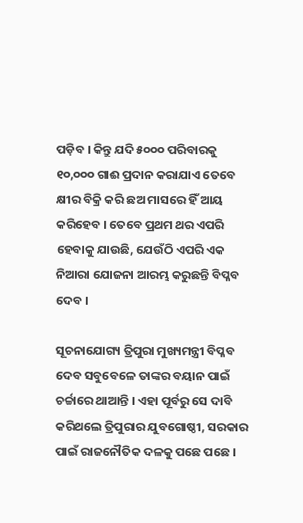ପଡ଼ିବ । କିନ୍ତୁ ଯଦି ୫୦୦୦ ପରିବାରକୁ ୧୦,୦୦୦ ଗାଈ ପ୍ରଦାନ କରାଯାଏ ତେବେ କ୍ଷୀର ବିକ୍ରି କରି ଛଅ ମାସରେ ହିଁ ଆୟ କରିହେବ । ତେବେ ପ୍ରଥମ ଥର ଏପରି ହେବାକୁ ଯାଉଛି, ଯେଉଁଠି ଏପରି ଏକ ନିଆରା ଯୋଜନା ଆରମ୍ଭ କରୁଛନ୍ତି ବିପ୍ଳବ ଦେବ ।

ସୂଚନାଯୋଗ୍ୟ ତ୍ରିପୁରା ମୁଖ୍ୟମନ୍ତ୍ରୀ ବିପ୍ଳବ ଦେବ ସବୁବେଳେ ତାଙ୍କର ବୟାନ ପାଇଁ ଚର୍ଚ୍ଚାରେ ଥାଆନ୍ତି । ଏହା ପୂର୍ବରୁ ସେ ଦାବି କରିଥଲେ ତ୍ରିପୁରାର ଯୁବଗୋଷ୍ଠୀ, ସରକାର ପାଇଁ ରାଜନୌତିକ ଦଳକୁ ପଛେ ପଛେ ।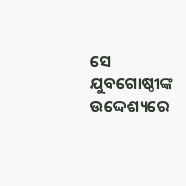ସେ ଯୁବଗୋଷ୍ଠୀଙ୍କ ଉଦ୍ଦେଶ୍ୟରେ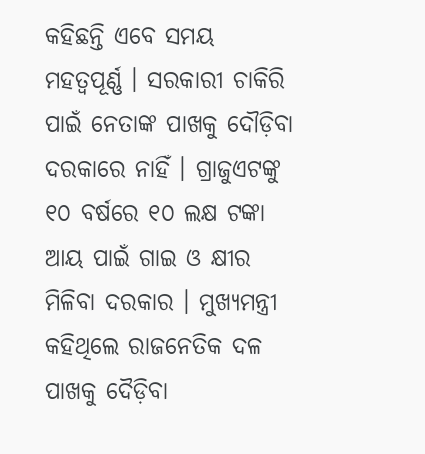କହିଛନ୍ତି ଏବେ ସମୟ ମହତ୍ୱପୂର୍ଣ୍ଣ । ସରକାରୀ ଚାକିରି ପାଇଁ ନେତାଙ୍କ ପାଖକୁ ଦୌଡ଼ିବା ଦରକାରେ ନାହିଁ । ଗ୍ରାଜୁଏଟଙ୍କୁ ୧୦ ବର୍ଷରେ ୧୦ ଲକ୍ଷ ଟଙ୍କା ଆୟ ପାଇଁ ଗାଇ ଓ କ୍ଷୀର ମିଳିବା ଦରକାର । ମୁଖ୍ୟମନ୍ତ୍ରୀ କହିଥିଲେ ରାଜନେତିକ ଦଳ ପାଖକୁ ଦୈଡ଼ିବା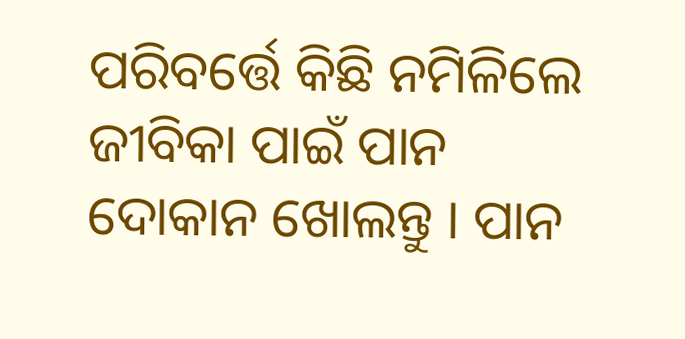ପରିବର୍ତ୍ତେ କିଛି ନମିଳିଲେ ଜୀବିକା ପାଇଁ ପାନ ଦୋକାନ ଖୋଲନ୍ତୁ । ପାନ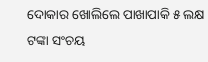ଦୋକାର ଖୋଲିଲେ ପାଖାପାକି ୫ ଲକ୍ଷ ଟଙ୍କା ସଂଚୟ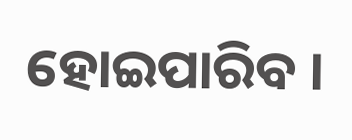ହୋଇପାରିବ ।